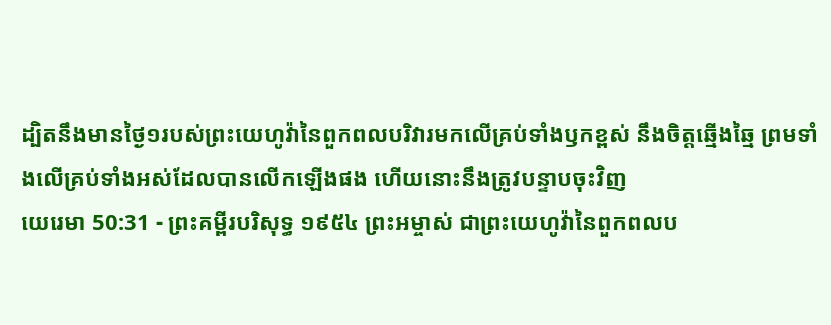ដ្បិតនឹងមានថ្ងៃ១របស់ព្រះយេហូវ៉ានៃពួកពលបរិវារមកលើគ្រប់ទាំងឫកខ្ពស់ នឹងចិត្តឆ្មើងឆ្មៃ ព្រមទាំងលើគ្រប់ទាំងអស់ដែលបានលើកឡើងផង ហើយនោះនឹងត្រូវបន្ទាបចុះវិញ
យេរេមា 50:31 - ព្រះគម្ពីរបរិសុទ្ធ ១៩៥៤ ព្រះអម្ចាស់ ជាព្រះយេហូវ៉ានៃពួកពលប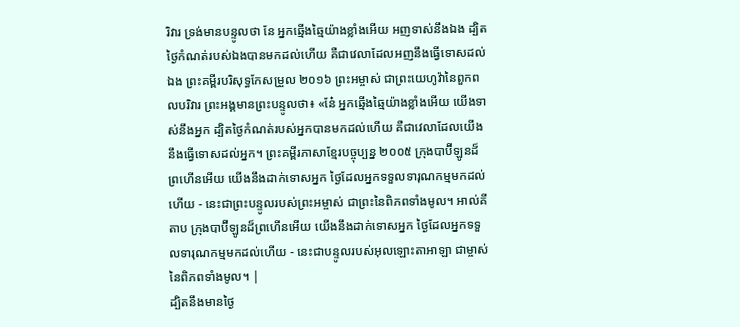រិវារ ទ្រង់មានបន្ទូលថា នែ អ្នកឆ្មើងឆ្មៃយ៉ាងខ្លាំងអើយ អញទាស់នឹងឯង ដ្បិតថ្ងៃកំណត់របស់ឯងបានមកដល់ហើយ គឺជាវេលាដែលអញនឹងធ្វើទោសដល់ឯង ព្រះគម្ពីរបរិសុទ្ធកែសម្រួល ២០១៦ ព្រះអម្ចាស់ ជាព្រះយេហូវ៉ានៃពួកពលបរិវារ ព្រះអង្គមានព្រះបន្ទូលថា៖ «នែ៎ អ្នកឆ្មើងឆ្មៃយ៉ាងខ្លាំងអើយ យើងទាស់នឹងអ្នក ដ្បិតថ្ងៃកំណត់របស់អ្នកបានមកដល់ហើយ គឺជាវេលាដែលយើងនឹងធ្វើទោសដល់អ្នក។ ព្រះគម្ពីរភាសាខ្មែរបច្ចុប្បន្ន ២០០៥ ក្រុងបាប៊ីឡូនដ៏ព្រហើនអើយ យើងនឹងដាក់ទោសអ្នក ថ្ងៃដែលអ្នកទទួលទារុណកម្មមកដល់ហើយ - នេះជាព្រះបន្ទូលរបស់ព្រះអម្ចាស់ ជាព្រះនៃពិភពទាំងមូល។ អាល់គីតាប ក្រុងបាប៊ីឡូនដ៏ព្រហើនអើយ យើងនឹងដាក់ទោសអ្នក ថ្ងៃដែលអ្នកទទួលទារុណកម្មមកដល់ហើយ - នេះជាបន្ទូលរបស់អុលឡោះតាអាឡា ជាម្ចាស់នៃពិភពទាំងមូល។ |
ដ្បិតនឹងមានថ្ងៃ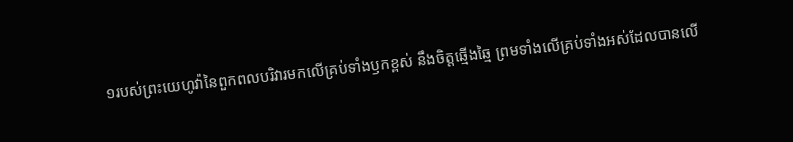១របស់ព្រះយេហូវ៉ានៃពួកពលបរិវារមកលើគ្រប់ទាំងឫកខ្ពស់ នឹងចិត្តឆ្មើងឆ្មៃ ព្រមទាំងលើគ្រប់ទាំងអស់ដែលបានលើ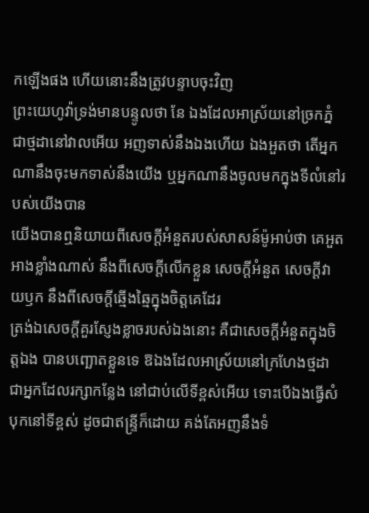កឡើងផង ហើយនោះនឹងត្រូវបន្ទាបចុះវិញ
ព្រះយេហូវ៉ាទ្រង់មានបន្ទូលថា នែ ឯងដែលអាស្រ័យនៅច្រកភ្នំ ជាថ្មដានៅវាលអើយ អញទាស់នឹងឯងហើយ ឯងអួតថា តើអ្នកណានឹងចុះមកទាស់នឹងយើង ឬអ្នកណានឹងចូលមកក្នុងទីលំនៅរបស់យើងបាន
យើងបានឮនិយាយពីសេចក្ដីអំនួតរបស់សាសន៍ម៉ូអាប់ថា គេអួតអាងខ្លាំងណាស់ នឹងពីសេចក្ដីលើកខ្លួន សេចក្ដីអំនួត សេចក្ដីវាយឫក នឹងពីសេចក្ដីឆ្មើងឆ្មៃក្នុងចិត្តគេដែរ
ត្រង់ឯសេចក្ដីគួរស្ញែងខ្លាចរបស់ឯងនោះ គឺជាសេចក្ដីអំនួតក្នុងចិត្តឯង បានបញ្ឆោតខ្លួនទេ ឱឯងដែលអាស្រ័យនៅក្រហែងថ្មដា ជាអ្នកដែលរក្សាកន្លែង នៅជាប់លើទីខ្ពស់អើយ ទោះបើឯងធ្វើសំបុកនៅទីខ្ពស់ ដូចជាឥន្ទ្រីក៏ដោយ គង់តែអញនឹងទំ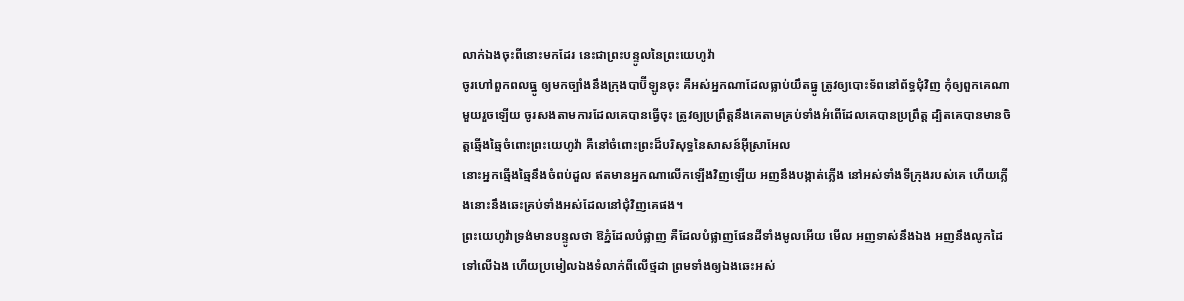លាក់ឯងចុះពីនោះមកដែរ នេះជាព្រះបន្ទូលនៃព្រះយេហូវ៉ា
ចូរហៅពួកពលធ្នូ ឲ្យមកច្បាំងនឹងក្រុងបាប៊ីឡូនចុះ គឺអស់អ្នកណាដែលធ្លាប់យឹតធ្នូ ត្រូវឲ្យបោះទ័ពនៅព័ទ្ធជុំវិញ កុំឲ្យពួកគេណាមួយរួចឡើយ ចូរសងតាមការដែលគេបានធ្វើចុះ ត្រូវឲ្យប្រព្រឹត្តនឹងគេតាមគ្រប់ទាំងអំពើដែលគេបានប្រព្រឹត្ត ដ្បិតគេបានមានចិត្តឆ្មើងឆ្មៃចំពោះព្រះយេហូវ៉ា គឺនៅចំពោះព្រះដ៏បរិសុទ្ធនៃសាសន៍អ៊ីស្រាអែល
នោះអ្នកឆ្មើងឆ្មៃនឹងចំពប់ដួល ឥតមានអ្នកណាលើកឡើងវិញឡើយ អញនឹងបង្កាត់ភ្លើង នៅអស់ទាំងទីក្រុងរបស់គេ ហើយភ្លើងនោះនឹងឆេះគ្រប់ទាំងអស់ដែលនៅជុំវិញគេផង។
ព្រះយេហូវ៉ាទ្រង់មានបន្ទូលថា ឱភ្នំដែលបំផ្លាញ គឺដែលបំផ្លាញផែនដីទាំងមូលអើយ មើល អញទាស់នឹងឯង អញនឹងលូកដៃទៅលើឯង ហើយប្រមៀលឯងទំលាក់ពីលើថ្មដា ព្រមទាំងឲ្យឯងឆេះអស់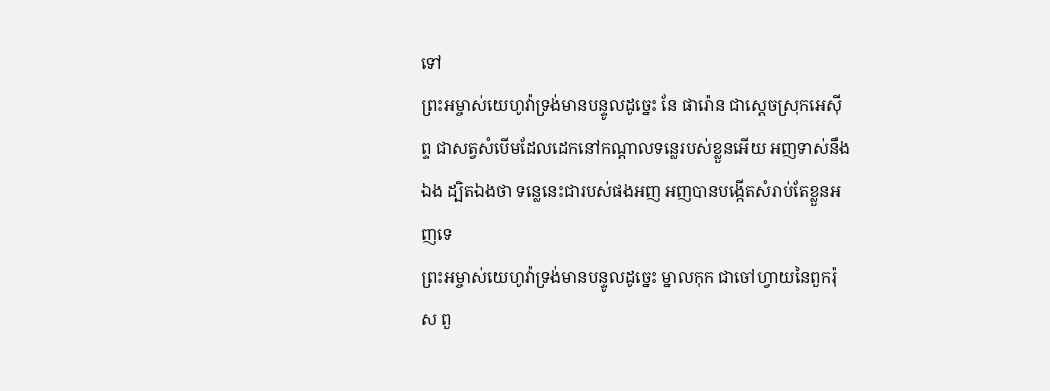ទៅ
ព្រះអម្ចាស់យេហូវ៉ាទ្រង់មានបន្ទូលដូច្នេះ នែ ផារ៉ោន ជាស្តេចស្រុកអេស៊ីព្ទ ជាសត្វសំបើមដែលដេកនៅកណ្តាលទន្លេរបស់ខ្លួនអើយ អញទាស់នឹងឯង ដ្បិតឯងថា ទន្លេនេះជារបស់ផងអញ អញបានបង្កើតសំរាប់តែខ្លួនអញទេ
ព្រះអម្ចាស់យេហូវ៉ាទ្រង់មានបន្ទូលដូច្នេះ ម្នាលកុក ជាចៅហ្វាយនៃពួករ៉ុស ពួ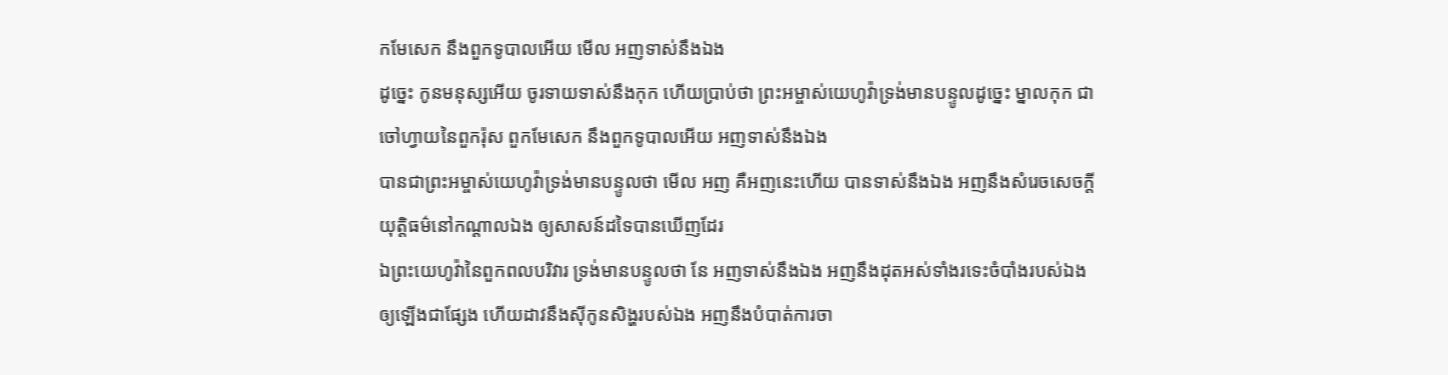កមែសេក នឹងពួកទូបាលអើយ មើល អញទាស់នឹងឯង
ដូច្នេះ កូនមនុស្សអើយ ចូរទាយទាស់នឹងកុក ហើយប្រាប់ថា ព្រះអម្ចាស់យេហូវ៉ាទ្រង់មានបន្ទូលដូច្នេះ ម្នាលកុក ជាចៅហ្វាយនៃពួករ៉ុស ពួកមែសេក នឹងពួកទូបាលអើយ អញទាស់នឹងឯង
បានជាព្រះអម្ចាស់យេហូវ៉ាទ្រង់មានបន្ទូលថា មើល អញ គឺអញនេះហើយ បានទាស់នឹងឯង អញនឹងសំរេចសេចក្ដីយុត្តិធម៌នៅកណ្តាលឯង ឲ្យសាសន៍ដទៃបានឃើញដែរ
ឯព្រះយេហូវ៉ានៃពួកពលបរិវារ ទ្រង់មានបន្ទូលថា នែ អញទាស់នឹងឯង អញនឹងដុតអស់ទាំងរទេះចំបាំងរបស់ឯង ឲ្យឡើងជាផ្សែង ហើយដាវនឹងស៊ីកូនសិង្ហរបស់ឯង អញនឹងបំបាត់ការចា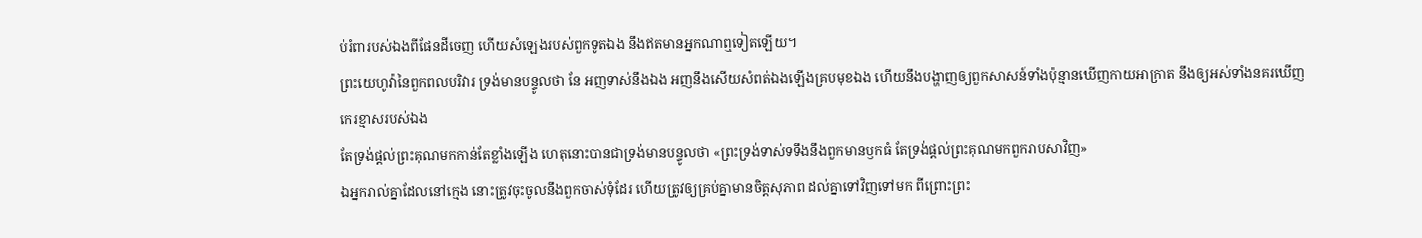ប់រំពារបស់ឯងពីផែនដីចេញ ហើយសំឡេងរបស់ពួកទូតឯង នឹងឥតមានអ្នកណាឮទៀតឡើយ។
ព្រះយេហូវ៉ានៃពួកពលបរិវារ ទ្រង់មានបន្ទូលថា នែ អញទាស់នឹងឯង អញនឹងសើយសំពត់ឯងឡើងគ្របមុខឯង ហើយនឹងបង្ហាញឲ្យពួកសាសន៍ទាំងប៉ុន្មានឃើញកាយអាក្រាត នឹងឲ្យអស់ទាំងនគរឃើញកេរខ្មាសរបស់ឯង
តែទ្រង់ផ្តល់ព្រះគុណមកកាន់តែខ្លាំងឡើង ហេតុនោះបានជាទ្រង់មានបន្ទូលថា «ព្រះទ្រង់ទាស់ទទឹងនឹងពួកមានឫកធំ តែទ្រង់ផ្តល់ព្រះគុណមកពួករាបសាវិញ»
ឯអ្នករាល់គ្នាដែលនៅក្មេង នោះត្រូវចុះចូលនឹងពួកចាស់ទុំដែរ ហើយត្រូវឲ្យគ្រប់គ្នាមានចិត្តសុភាព ដល់គ្នាទៅវិញទៅមក ពីព្រោះព្រះ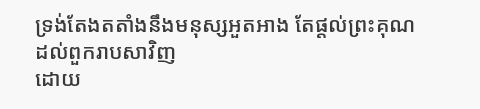ទ្រង់តែងតតាំងនឹងមនុស្សអួតអាង តែផ្តល់ព្រះគុណដល់ពួករាបសាវិញ
ដោយ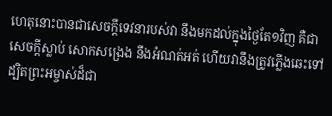ហេតុនោះបានជាសេចក្ដីទេវនារបស់វា នឹងមកដល់ក្នុងថ្ងៃតែ១វិញ គឺជាសេចក្ដីស្លាប់ សោកសង្រេង នឹងអំណត់អត់ ហើយវានឹងត្រូវភ្លើងឆេះទៅ ដ្បិតព្រះអម្ចាស់ដ៏ជា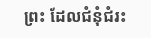ព្រះ ដែលជំនុំជំរះ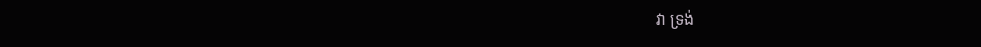វា ទ្រង់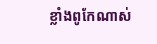ខ្លាំងពូកែណាស់